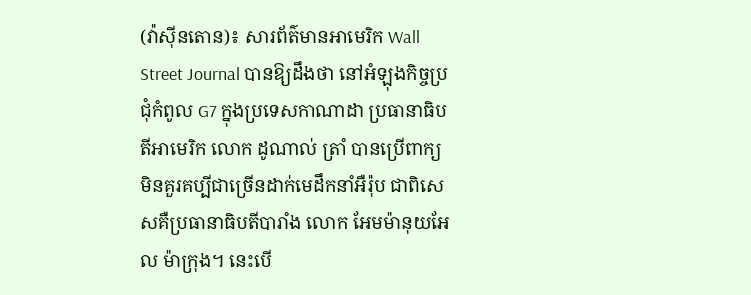(វ៉ាស៊ីនតោន)៖ សារព័ត៌មានអាមេរិក Wall Street Journal បានឱ្យដឹងថា នៅអំឡុងកិច្ចប្រជុំកំពូល G7 ក្នុងប្រទេសកាណាដា ប្រធានាធិបតីអាមេរិក លោក ដូណាល់ ត្រាំ បានប្រើពាក្យមិនគួរគប្បីជាច្រើនដាក់មេដឹកនាំអឺរ៉ុប ជាពិសេសគឺប្រធានាធិបតីបារាំង លោក អែមម៉ានុយអែល ម៉ាក្រុង។ នេះបើ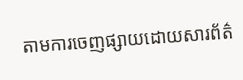តាមការចេញផ្សាយដោយសារព័ត៌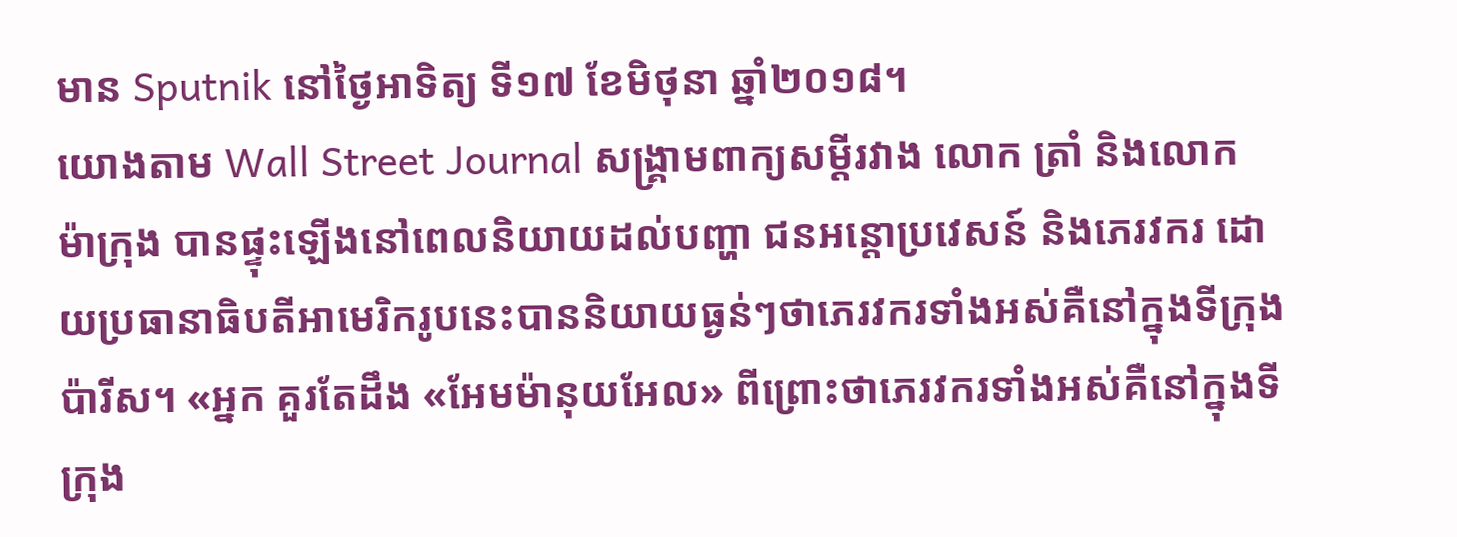មាន Sputnik នៅថ្ងៃអាទិត្យ ទី១៧ ខែមិថុនា ឆ្នាំ២០១៨។
យោងតាម Wall Street Journal សង្រ្គាមពាក្យសម្ដីរវាង លោក ត្រាំ និងលោក ម៉ាក្រុង បានផ្ទុះឡើងនៅពេលនិយាយដល់បញ្ហា ជនអន្តោប្រវេសន៍ និងភេរវករ ដោយប្រធានាធិបតីអាមេរិករូបនេះបាននិយាយធ្ងន់ៗថាភេរវករទាំងអស់គឺនៅក្នុងទីក្រុងប៉ារីស។ «អ្នក គួរតែដឹង «អែមម៉ានុយអែល» ពីព្រោះថាភេរវករទាំងអស់គឺនៅក្នុងទីក្រុង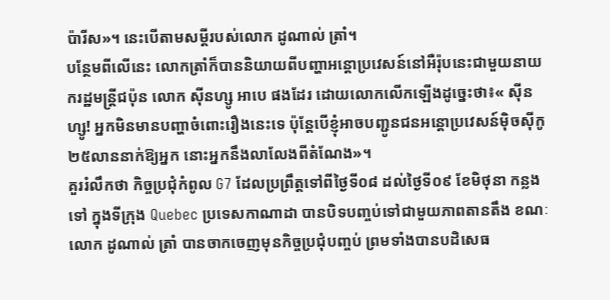ប៉ារីស»។ នេះបើតាមសម្ដីរបស់លោក ដូណាល់ ត្រាំ។
បន្ថែមពីលើនេះ លោកត្រាំក៏បាននិយាយពីបញ្ហាអន្តោប្រវេសន៍នៅអឺរ៉ុបនេះជាមួយនាយករដ្ឋមន្រ្តីជប៉ុន លោក ស៊ីនហ្សូ អាបេ ផងដែរ ដោយលោកលើកឡើងដូច្នេះថា៖« ស៊ីនហ្សូ! អ្នកមិនមានបញ្ហាចំពោះរឿងនេះទេ ប៉ុន្តែបើខ្ញុំអាចបញ្ជូនជនអន្តោប្រវេសន៍ម៉ិចស៊ីកូ ២៥លាននាក់ឱ្យអ្នក នោះអ្នកនឹងលាលែងពីតំណែង»។
គួររំលឹកថា កិច្ចប្រជុំកំពូល G7 ដែលប្រព្រឹត្តទៅពីថ្ងៃទី០៨ ដល់ថ្ងៃទី០៩ ខែមិថុនា កន្លងទៅ ក្នុងទីក្រុង Quebec ប្រទេសកាណាដា បានបិទបញ្ចប់ទៅជាមួយភាពតានតឹង ខណៈលោក ដូណាល់ ត្រាំ បានចាកចេញមុនកិច្ចប្រជុំបញ្ចប់ ព្រមទាំងបានបដិសេធ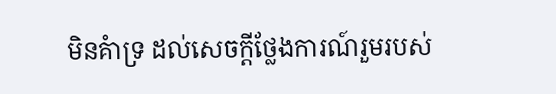មិនគំាទ្រ ដល់សេចក្ដីថ្លែងការណ៍រួមរបស់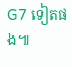G7 ទៀតផង៕